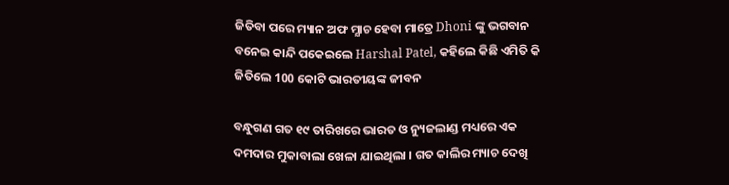ଜିତିବା ପରେ ମ୍ୟାନ ଅଫ ମ୍ଯାଚ ହେବା ମାତ୍ରେ Dhoni ଙ୍କୁ ଭଗବାନ ବନେଇ କାନ୍ଦି ପକେଇଲେ Harshal Patel, କହିଲେ କିଛି ଏମିତି କି ଜିତିଲେ 100 କୋଟି ଭାରତୀୟଙ୍କ ଜୀବନ

ବନ୍ଧୁଗଣ ଗତ ୧୯ ତାରିଖରେ ଭାରତ ଓ ନ୍ୟୁଜଲାଣ୍ଡ ମଧ୍ୟରେ ଏକ ଦମଦାର ମୁକାବାଲା ଖେଳା ଯାଇଥିଲା । ଗତ କାଲିର ମ୍ୟାଚ ଦେଖି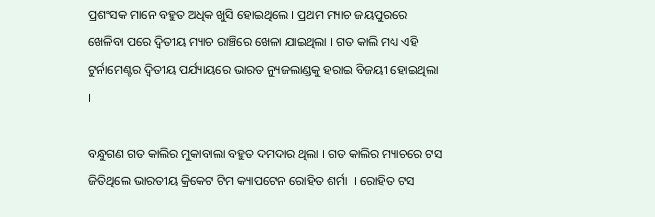ପ୍ରଶଂସକ ମାନେ ବହୁତ ଅଧିକ ଖୁସି ହୋଇଥିଲେ । ପ୍ରଥମ ମ୍ୟାଚ ଜୟପୁରରେ ଖେଳିବା ପରେ ଦ୍ଵିତୀୟ ମ୍ୟାଚ ରାଞ୍ଚିରେ ଖେଳା ଯାଇଥିଲା । ଗତ କାଲି ମଧ୍ୟ ଏହି ଟୁର୍ନାମେଣ୍ଟର ଦ୍ଵିତୀୟ ପର୍ଯ୍ୟାୟରେ ଭାରତ ନ୍ୟୁଜଲାଣ୍ଡକୁ ହରାଇ ବିଜୟୀ ହୋଇଥିଲା ।

ବନ୍ଧୁଗଣ ଗତ କାଲିର ମୁକାବାଲା ବହୁତ ଦମଦାର ଥିଲା । ଗତ କାଲିର ମ୍ୟାଚରେ ଟସ ଜିତିଥିଲେ ଭାରତୀୟ କ୍ରିକେଟ ଟିମ କ୍ୟାପଟେନ ରୋହିତ ଶର୍ମା  । ରୋହିତ ଟସ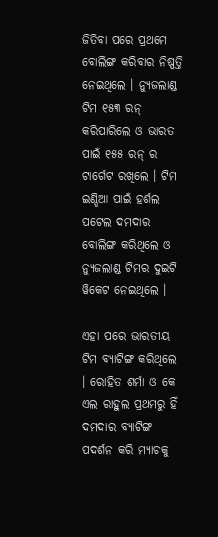ଜିତିବା ପରେ ପ୍ରଥମେ ବୋଲିଙ୍ଗ କରିବାର ନିଷ୍ପତ୍ତି ନେଇଥିଲେ । ନ୍ୟୁଜଲାଣ୍ଡ ଟିମ ୧୫୩ ରନ୍ କରିପାରିଲେ ଓ ଭାରତ ପାଇଁ ୧୫୫ ରନ୍ ର ଟାର୍ଗେଟ ରଖିଲେ । ଟିମ ଇଣ୍ଡିଆ ପାଇଁ ହର୍ଶଲ ପଟେଲ ଦମଦାର ବୋଲିଙ୍ଗ କରିଥିଲେ ଓ ନ୍ୟୁଜଲାଣ୍ଡ ଟିମର ଦୁଇଟି ୱିକେଟ ନେଇଥିଲେ ।

ଏହା ପରେ ଭାରତୀୟ ଟିମ ବ୍ୟାଟିଙ୍ଗ କରିଥିଲେ । ରୋହିତ ଶର୍ମା ଓ କେ ଏଲ ରାହୁଲ ପ୍ରଥମରୁ ହିଁ ଦମଦାର ବ୍ୟାଟିଙ୍ଗ ପଦର୍ଶନ କରି ମ୍ଯାଚକୁ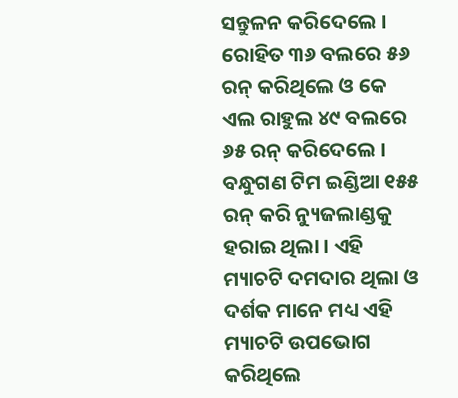ସନ୍ତୁଳନ କରିଦେଲେ । ରୋହିତ ୩୬ ବଲରେ ୫୬ ରନ୍ କରିଥିଲେ ଓ କେ ଏଲ ରାହୁଲ ୪୯ ବଲରେ ୬୫ ରନ୍ କରିଦେଲେ । ବନ୍ଧୁଗଣ ଟିମ ଇଣ୍ଡିଆ ୧୫୫ ରନ୍ କରି ନ୍ୟୁଜଲାଣ୍ଡକୁ ହରାଇ ଥିଲା । ଏହି ମ୍ୟାଚଟି ଦମଦାର ଥିଲା ଓ ଦର୍ଶକ ମାନେ ମଧ୍ୟ ଏହି ମ୍ୟାଚଟି ଉପଭୋଗ କରିଥିଲେ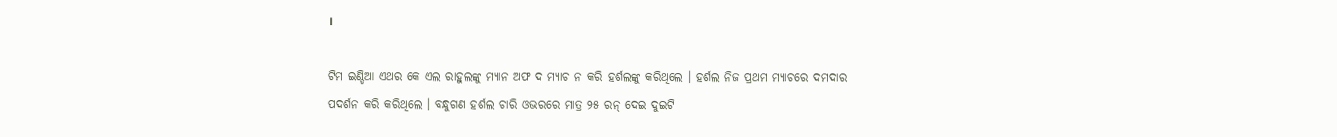।

ଟିମ ଇଣ୍ଡିଆ ଏଥର କେ ଏଲ ରାହୁଲଙ୍କୁ ମ୍ୟାନ ଅଫ ଦ ମ୍ୟାଚ ନ କରି ହର୍ଶଲଙ୍କୁ କରିଥିଲେ । ହର୍ଶଲ ନିଜ ପ୍ରଥମ ମ୍ୟାଚରେ ଦମଦାର ପଦର୍ଶନ କରି କରିଥିଲେ । ବନ୍ଧୁଗଣ ହର୍ଶଲ ଚାରି ଓଭରରେ ମାତ୍ର ୨୫ ରନ୍ ଦେଇ ଦୁଇଟି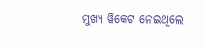ମୁଖ୍ୟ ୱିକେଟ ନେଇଥିଲେ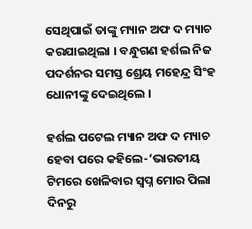ସେଥିପାଇଁ ତାଙ୍କୁ ମ୍ୟାନ ଅଫ ଦ ମ୍ୟାଚ କରଯାଇଥିଲା । ବନ୍ଧୁଗଣ ହର୍ଶଲ ନିଜ ପଦର୍ଶନର ସମସ୍ତ ଶ୍ରେୟ ମହେନ୍ଦ୍ର ସିଂହ ଧୋନୀଙ୍କୁ ଦେଇଥିଲେ ।

ହର୍ଶଲ ପଟେଲ ମ୍ୟାନ ଅଫ ଦ ମ୍ୟାଚ ହେବା ପରେ କହିଲେ-‘ଭାରତୀୟ ଟିମରେ ଖେଳିବାର ସ୍ଵପ୍ନ ମୋର ପିଲା ଦିନରୁ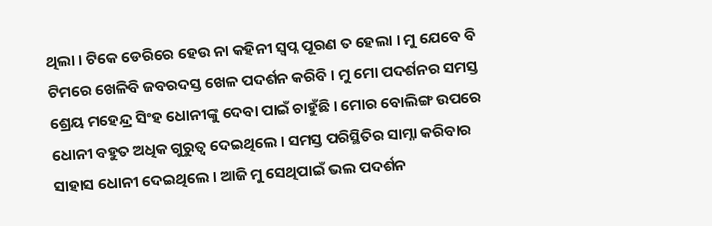ଥିଲା । ଟିକେ ଡେରିରେ ହେଉ ନା କହିନୀ ସ୍ଵପ୍ନ ପୂରଣ ତ ହେଲା । ମୁ ଯେବେ ବି ଟିମରେ ଖେଳିବି ଜବରଦସ୍ତ ଖେଳ ପଦର୍ଶନ କରିବି । ମୁ ମୋ ପଦର୍ଶନର ସମସ୍ତ ଶ୍ରେୟ ମହେନ୍ଦ୍ର ସିଂହ ଧୋନୀଙ୍କୁ ଦେବା ପାଇଁ ଚାହୁଁଛି । ମୋର ବୋଲିଙ୍ଗ ଉପରେ ଧୋନୀ ବହୁତ ଅଧିକ ଗୁରୁତ୍ଵ ଦେଇଥିଲେ । ସମସ୍ତ ପରିସ୍ଥିତିର ସାମ୍ନା କରିବାର ସାହାସ ଧୋନୀ ଦେଇଥିଲେ । ଆଜି ମୁ ସେଥିପାଇଁ ଭଲ ପଦର୍ଶନ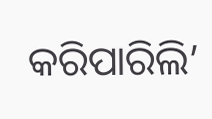କରିପାରିଲି’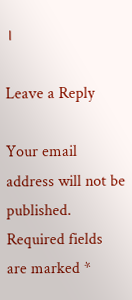।

Leave a Reply

Your email address will not be published. Required fields are marked *